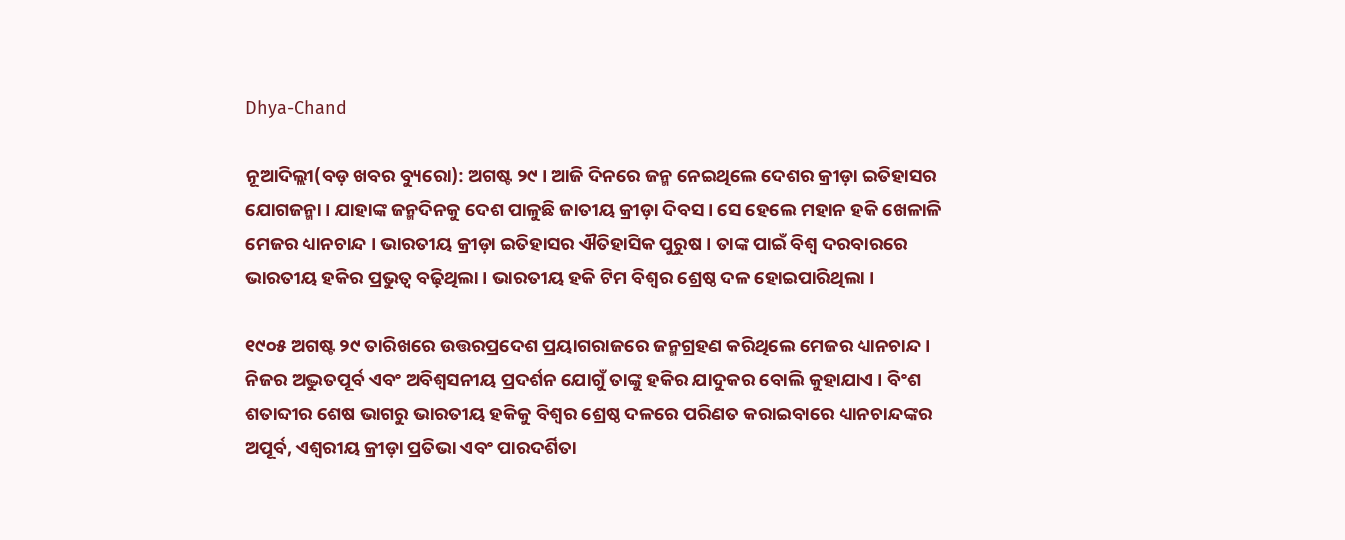Dhya-Chand

ନୂଆଦିଲ୍ଲୀ(ବଡ଼ ଖବର ବ୍ୟୁରୋ): ଅଗଷ୍ଟ ୨୯ । ଆଜି ଦିନରେ ଜନ୍ମ ନେଇଥିଲେ ଦେଶର କ୍ରୀଡ଼ା ଇତିହାସର ଯୋଗଜନ୍ମା । ଯାହାଙ୍କ ଜନ୍ମଦିନକୁ ଦେଶ ପାଳୁଛି ଜାତୀୟ କ୍ରୀଡ଼ା ଦିବସ । ସେ ହେଲେ ମହାନ ହକି ଖେଳାଳି ମେଜର ଧ୍ୟାନଚାନ୍ଦ । ଭାରତୀୟ କ୍ରୀଡ଼ା ଇତିହାସର ଐତିହାସିକ ପୁରୁଷ । ତାଙ୍କ ପାଇଁ ବିଶ୍ୱ ଦରବାରରେ ଭାରତୀୟ ହକିର ପ୍ରଭୁତ୍ୱ ବଢ଼ିଥିଲା । ଭାରତୀୟ ହକି ଟିମ ବିଶ୍ୱର ଶ୍ରେଷ୍ଠ ଦଳ ହୋଇପାରିଥିଲା ।

୧୯୦୫ ଅଗଷ୍ଟ ୨୯ ତାରିଖରେ ଉତ୍ତରପ୍ରଦେଶ ପ୍ରୟାଗରାଜରେ ଜନ୍ମଗ୍ରହଣ କରିଥିଲେ ମେଜର ଧ୍ୟାନଚାନ୍ଦ । ନିଜର ଅଦ୍ଭୁତପୂର୍ବ ଏବଂ ଅବିଶ୍ୱସନୀୟ ପ୍ରଦର୍ଶନ ଯୋଗୁଁ ତାଙ୍କୁ ହକିର ଯାଦୁକର ବୋଲି କୁହାଯାଏ । ବିଂଶ ଶତାବ୍ଦୀର ଶେଷ ଭାଗରୁ ଭାରତୀୟ ହକିକୁ ବିଶ୍ୱର ଶ୍ରେଷ୍ଠ ଦଳରେ ପରିଣତ କରାଇବାରେ ଧ୍ୟାନଚାନ୍ଦଙ୍କର ଅପୂର୍ବ, ଏଶ୍ୱରୀୟ କ୍ରୀଡ଼ା ପ୍ରତିଭା ଏବଂ ପାରଦର୍ଶିତା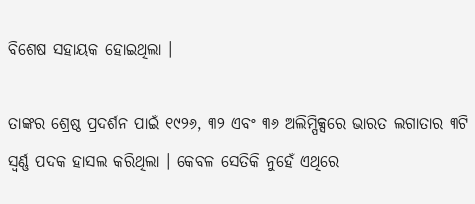ବିଶେଷ ସହାୟକ ହୋଇଥିଲା ।

ତାଙ୍କର ଶ୍ରେଷ୍ଠ ପ୍ରଦର୍ଶନ ପାଇଁ ୧୯୨୬, ୩୨ ଏବଂ ୩୬ ଅଲିମ୍ପିକ୍ସରେ ଭାରତ ଲଗାତାର ୩ଟି ସ୍ୱର୍ଣ୍ଣ ପଦକ ହାସଲ କରିଥିଲା । କେବଳ ସେତିକି ନୁହେଁ ଏଥିରେ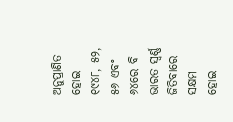ଅନୁପ୍ରାଣିତ ହୋଇ ୧୯୪୮, ୫୨, ୫୬ ଏବଂ ୬୪ରେ ବି ଭାରତ ସ୍ୱର୍ଣ୍ଣ ଜିତିବାରେ ସକ୍ଷମ ହୋଇ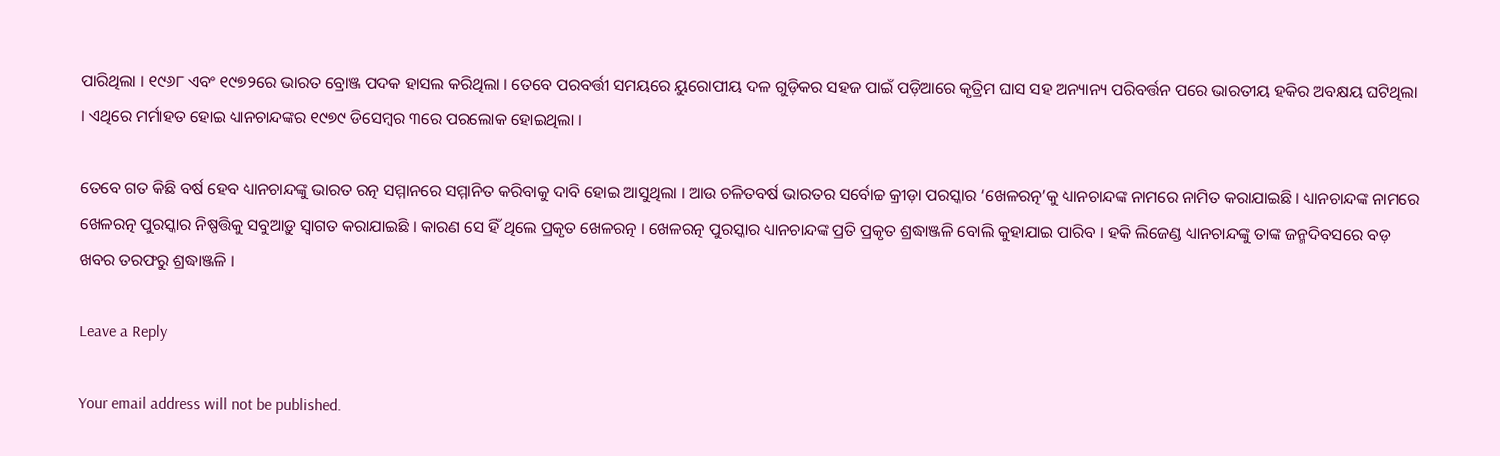ପାରିଥିଲା । ୧୯୬୮ ଏବଂ ୧୯୭୨ରେ ଭାରତ ବ୍ରୋଞ୍ଜ ପଦକ ହାସଲ କରିଥିଲା । ତେବେ ପରବର୍ତ୍ତୀ ସମୟରେ ୟୁରୋପୀୟ ଦଳ ଗୁଡ଼ିକର ସହଜ ପାଇଁ ପଡ଼ିଆରେ କୃତ୍ରିମ ଘାସ ସହ ଅନ୍ୟାନ୍ୟ ପରିବର୍ତ୍ତନ ପରେ ଭାରତୀୟ ହକିର ଅବକ୍ଷୟ ଘଟିଥିଲା । ଏଥିରେ ମର୍ମାହତ ହୋଇ ଧ୍ୟାନଚାନ୍ଦଙ୍କର ୧୯୭୯ ଡିସେମ୍ବର ୩ରେ ପରଲୋକ ହୋଇଥିଲା ।

ତେବେ ଗତ କିଛି ବର୍ଷ ହେବ ଧ୍ୟାନଚାନ୍ଦଙ୍କୁ ଭାରତ ରତ୍ନ ସମ୍ମାନରେ ସମ୍ମାନିତ କରିବାକୁ ଦାବି ହୋଇ ଆସୁଥିଲା । ଆଉ ଚଳିତବର୍ଷ ଭାରତର ସର୍ବୋଚ୍ଚ କ୍ରୀଡ଼ା ପରସ୍କାର ‘ଖେଳରତ୍ନ’କୁ ଧ୍ୟାନଚାନ୍ଦଙ୍କ ନାମରେ ନାମିତ କରାଯାଇଛି । ଧ୍ୟାନଚାନ୍ଦଙ୍କ ନାମରେ ଖେଳରତ୍ନ ପୁରସ୍କାର ନିଷ୍ପତ୍ତିକୁ ସବୁଆଡ଼ୁ ସ୍ୱାଗତ କରାଯାଇଛି । କାରଣ ସେ ହିଁ ଥିଲେ ପ୍ରକୃତ ଖେଳରତ୍ନ । ଖେଳରତ୍ନ ପୁରସ୍କାର ଧ୍ୟାନଚାନ୍ଦଙ୍କ ପ୍ରତି ପ୍ରକୃତ ଶ୍ରଦ୍ଧାଞ୍ଜଳି ବୋଲି କୁହାଯାଇ ପାରିବ । ହକି ଲିଜେଣ୍ଡ ଧ୍ୟାନଚାନ୍ଦଙ୍କୁ ତାଙ୍କ ଜନ୍ମଦିବସରେ ବଡ଼ ଖବର ତରଫରୁ ଶ୍ରଦ୍ଧାଞ୍ଜଳି ।

Leave a Reply

Your email address will not be published.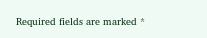Required fields are marked *